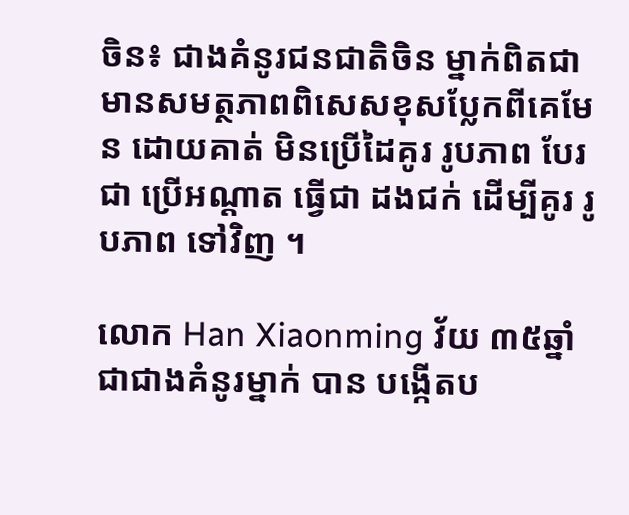ចិន៖ ជាងគំនូរជនជាតិចិន ម្នាក់ពិតជា មានសមត្ថភាពពិសេសខុសប្លែកពីគេមែន ដោយគាត់ មិនប្រើដៃគូរ រូបភាព បែរជា ប្រើអណ្តាត ធ្វើជា ដងជក់ ដើម្បីគូរ រូបភាព ទៅវិញ ។

លោក Han Xiaonming វ័យ ៣៥ឆ្នាំ ជាជាងគំនូរម្នាក់ បាន បង្កើតប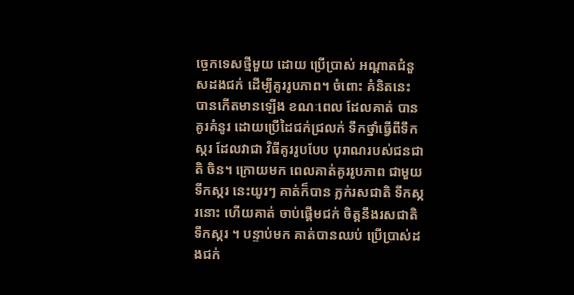ច្ចេកទេសថ្មីមួយ ដោយ ប្រើប្រាស់ អណ្តាតជំនួសដងជក់ ដើម្បីគូររូបភាព។ ចំពោះ គំនិតនេះ បានកើតមានឡើង ខណៈពេល ដែលគាត់ បានគូរគំនូរ ដោយប្រើដៃជក់ជ្រលក់ ទឹកថ្នាំធ្វើពីទឹកស្ករ ដែលវាជា វិធីគូររូបបែប បុរាណរបស់ជនជាតិ ចិន។ ក្រោយមក ពេលគាត់គូររូបភាព ជាមួយទឹកស្ករ នេះយូរៗ គាត់ក៏បាន ភ្លក់រសជាតិ ទឹកស្ករនោះ ហើយគាត់ ចាប់ផ្តើមជក់ ចិត្តនឹងរសជាតិទឹកស្ករ ។ បន្ទាប់មក គាត់បានឈប់ ប្រើប្រាស់ដងជក់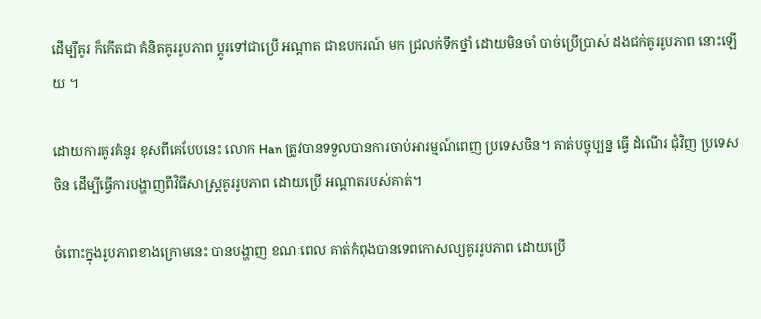ដើម្បីគូរ ក៏កើតជា គំនិតគូររូបភាព ប្តូរទៅជាប្រើ អណ្តាត ជាឧបករណ៍ មក ជ្រលក់ទឹកថ្នាំ ដោយមិនចាំ បាច់ប្រើប្រាស់ ដងជក់គូររូបភាព នោះឡើយ ។

ដោយការគូរគំនូរ ខុសពីគេបែបនេះ លោក Han ត្រូវបានទទួលបានការចាប់អារម្មណ៍ពេញ ប្រទេសចិន។ គាត់បច្ចុប្បន្ន ធ្វើ ដំណើរ ជុំវិញ ប្រទេសចិន ដើម្បីធ្វើការបង្ហាញពីវិធីសាស្ត្រគូររូបភាព ដោយប្រើ អណ្តាតរបស់គាត់។

ចំពោះក្នុងរូបភាពខាងក្រោមនេះ បានបង្ហាញ ខណៈពេល គាត់កំពុងបានទេពកោសល្យគូររូបភាព ដោយប្រើ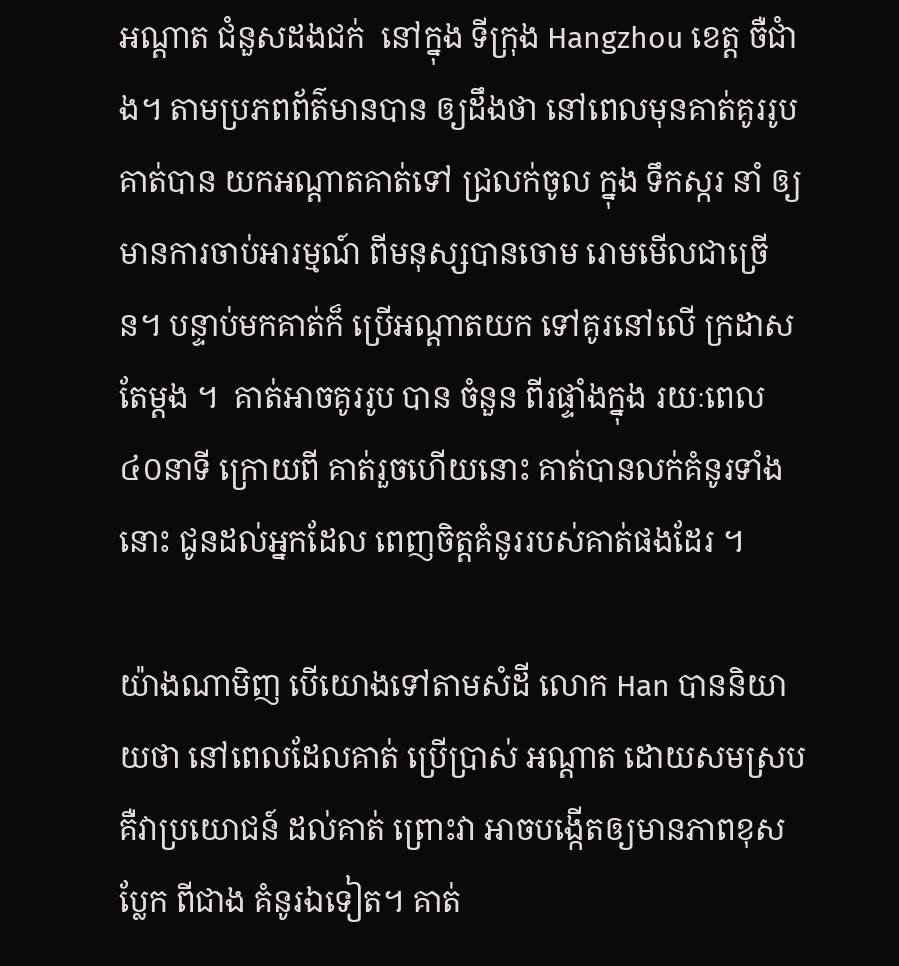អណ្តាត ជំនួសដងជក់  នៅក្នុង ទីក្រុង Hangzhou ខេត្ត ចឺជាំង។ តាមប្រភពព័ត៌មានបាន ឲ្យដឹងថា នៅពេលមុនគាត់គូររូប  គាត់បាន យកអណ្តាតគាត់ទៅ ជ្រលក់ចូល ក្នុង ទឹកស្ករ នាំ ឲ្យ មានការចាប់អារម្មណ៍ ពីមនុស្សបានចោម រោមមើលជាច្រើន។ បន្ទាប់មកគាត់ក៏ ប្រើអណ្តាតយក ទៅគូរនៅលើ ក្រដាសតែម្តង ។  គាត់អាចគូររូប បាន ចំនួន ពីរផ្ទាំងក្នុង រយៈពេល ៤០នាទី ក្រោយពី គាត់រួចហើយនោះ គាត់បានលក់គំនូរទាំងនោះ ជូនដល់អ្នកដែល ពេញចិត្តគំនូររបស់គាត់ផងដែរ ។

យ៉ាងណាមិញ បើយោងទៅតាមសំដី លោក Han បាននិយាយថា នៅពេលដែលគាត់ ប្រើប្រាស់ អណ្តាត ដោយសមស្រប គឺវាប្រយោជន៍ ដល់គាត់ ព្រោះវា អាចបង្កើតឲ្យមានភាពខុសប្លែក ពីជាង គំនូរឯទៀត។ គាត់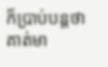ក៏ប្រាប់បន្តថា គាត់មា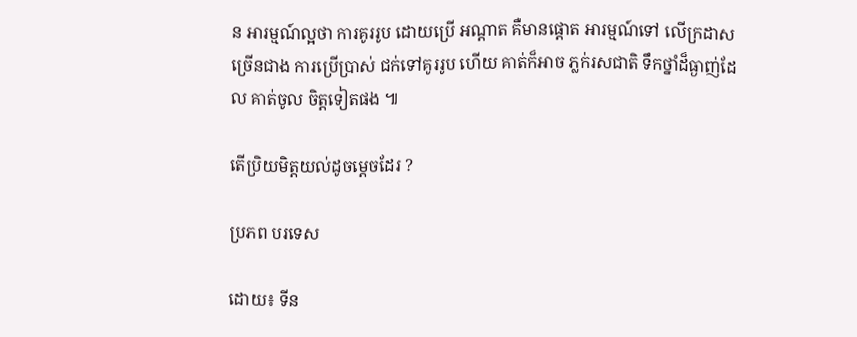ន អារម្មណ៍ល្អថា ការគូររូប ដោយប្រើ អណ្តាត គឺមានផ្តោត អារម្មណ៍ទៅ លើក្រដាស ច្រើនជាង ការប្រើប្រាស់ ជក់ទៅគូររូប ហើយ គាត់ក៏អាច ភ្លក់រសជាតិ ទឹកថ្នាំដ៏ធ្ងាញ់ដែល គាត់ចូល ចិត្តទៀតផង ៕

តើប្រិយមិត្តយល់ដូចម្តេចដែរ ?

ប្រភព បរទេស

ដោយ៖ ទីន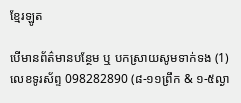ខ្មែរឡូត

បើមានព័ត៌មានបន្ថែម ឬ បកស្រាយសូមទាក់ទង (1) លេខទូរស័ព្ទ 098282890 (៨-១១ព្រឹក & ១-៥ល្ងា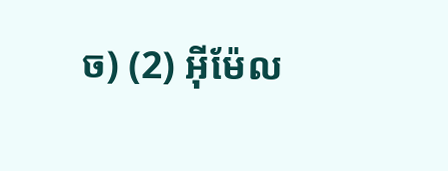ច) (2) អ៊ីម៉ែល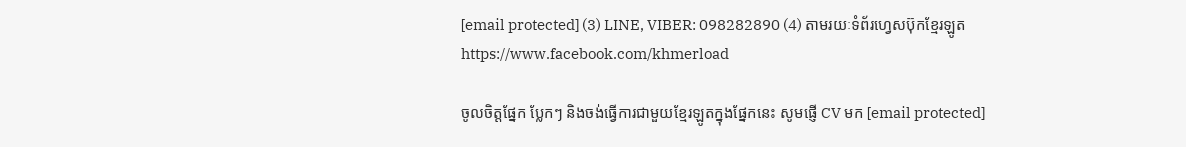[email protected] (3) LINE, VIBER: 098282890 (4) តាមរយៈទំព័រហ្វេសប៊ុកខ្មែរឡូត https://www.facebook.com/khmerload

ចូលចិត្តផ្នែក ប្លែកៗ និងចង់ធ្វើការជាមួយខ្មែរឡូតក្នុងផ្នែកនេះ សូមផ្ញើ CV មក [email protected]